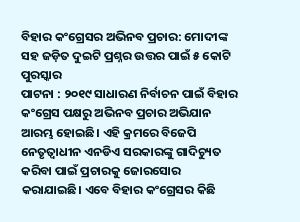ବିହାର କଂଗ୍ରେସର ଅଭିନବ ପ୍ରଚାର: ମୋଦୀଙ୍କ ସହ ଜଡ଼ିତ ଦୁଇଟି ପ୍ରଶ୍ନର ଉତ୍ତର ପାଇଁ ୫ କୋଟି ପୁରସ୍କାର
ପାଟନା : ୨୦୧୯ ସାଧାରଣ ନିର୍ବାଚନ ପାଇଁ ବିହାର କଂଗ୍ରେସ ପକ୍ଷରୁ ଅଭିନବ ପ୍ରଚାର ଅଭିଯାନ ଆରମ୍ଭ ହୋଇଛି। ଏହି କ୍ରମରେ ବିଜେପି ନେତୃତ୍ୱାଧୀନ ଏନଡିଏ ସରକାରଙ୍କୁ ଗାଦିଚ୍ୟୁତ କରିବା ପାଇଁ ପ୍ରଚାରକୁ ଜୋରସୋର କରାଯାଇଛି। ଏବେ ବିହାର କଂଗ୍ରେସର କିଛି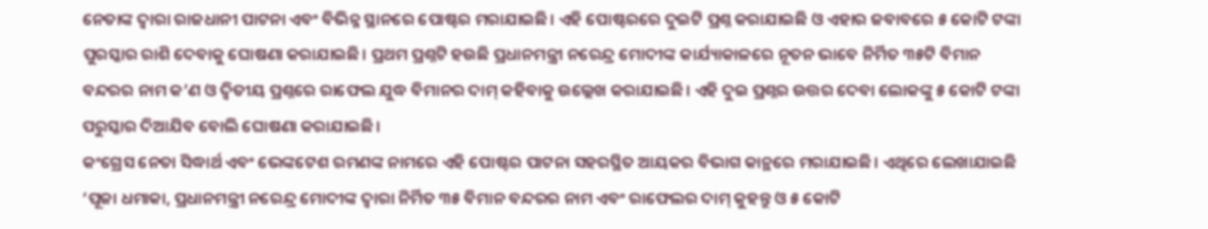ନେତାଙ୍କ ଦ୍ୱାରା ରାଜଧାନୀ ପାଟନା ଏବଂ ବିଭିନ୍ନ ସ୍ଥାନରେ ପୋଷ୍ଟର ମରାଯାଇଛି। ଏହି ପୋଷ୍ଟରରେ ଦୁଇଟି ପ୍ରଶ୍ନ କରାଯାଇଛି ଓ ଏହାର ଜବାବରେ ୫ କୋଟି ଟଙ୍କା ପୁରସ୍କାର ରାଶି ଦେବାକୁ ଘୋଷଣା କରାଯାଇଛି। ପ୍ରଥମ ପ୍ରଶ୍ନଟି ହଉଛି ପ୍ରଧାନମନ୍ତ୍ରୀ ନରେନ୍ଦ୍ର ମୋଦୀଙ୍କ କାର୍ଯ୍ୟାକାଳରେ ନୂତନ ଭାବେ ନିର୍ମିତ ୩୫ଟି ବିମାନ ବନ୍ଦରର ନାମ କ’ଣ ଓ ଦ୍ୱିତୀୟ ପ୍ରଶ୍ନରେ ରାଫେଲ ଯୁଦ୍ଧ ବିମାନର ଦାମ୍ କହିବାକୁ ଉଲ୍ଲେଖ କରାଯାଇଛି। ଏହି ଦୁଇ ପ୍ରଶ୍ନର ଉତ୍ତର ଦେବା ଲୋକଙ୍କୁ ୫ କୋଟି ଟଙ୍କା ପରୁସ୍କାର ଦିଆଯିବ ବୋଲି ଘୋଷଣା କରାଯାଇଛି।
କଂଗ୍ରେସ ନେତା ସିଦ୍ଧାର୍ଥ ଏବଂ ଭେଙ୍କଟେଶ ରମଣଙ୍କ ନାମରେ ଏହି ପୋଷ୍ଟର ପାଟନା ସହରସ୍ଥିତ ଆୟକର ବିଭାଗ କାନ୍ଥରେ ମରାଯାଇଛି। ଏଥିରେ ଲେଖାଯାଇଛି ‘ପୂଜା ଧମାକା, ପ୍ରଧାନମନ୍ତ୍ରୀ ନରେନ୍ଦ୍ର ମୋଦୀଙ୍କ ଦ୍ୱାରା ନିର୍ମିତ ୩୫ ବିମାନ ବନ୍ଦରର ନାମ ଏବଂ ରାଫେଲର ଦାମ୍ କୁହନ୍ତୁ ଓ ୫ କୋଟି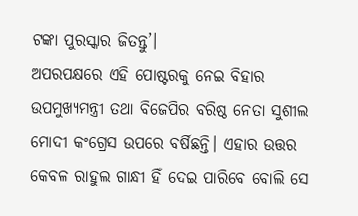ଟଙ୍କା ପୁରସ୍କାର ଜିତନ୍ତୁ’।
ଅପରପକ୍ଷରେ ଏହି ପୋଷ୍ଟରକୁ ନେଇ ବିହାର ଉପମୁଖ୍ୟମନ୍ତ୍ରୀ ତଥା ବିଜେପିର ବରିଷ୍ଠ ନେତା ସୁଶୀଲ ମୋଦୀ କଂଗ୍ରେସ ଉପରେ ବର୍ଷିଛନ୍ତି। ଏହାର ଉତ୍ତର କେବଳ ରାହୁଲ ଗାନ୍ଧୀ ହିଁ ଦେଇ ପାରିବେ ବୋଲି ସେ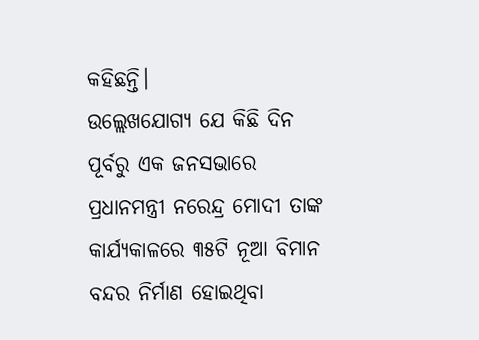କହିଛନ୍ତି।
ଉଲ୍ଲେଖଯୋଗ୍ୟ ଯେ କିଛି ଦିନ ପୂର୍ବରୁ ଏକ ଜନସଭାରେ ପ୍ରଧାନମନ୍ତ୍ରୀ ନରେନ୍ଦ୍ର ମୋଦୀ ତାଙ୍କ କାର୍ଯ୍ୟକାଳରେ ୩୫ଟି ନୂଆ ବିମାନ ବନ୍ଦର ନିର୍ମାଣ ହୋଇଥିବା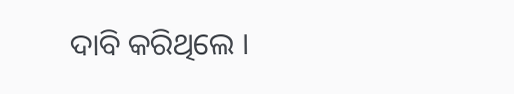ଦାବି କରିଥିଲେ ।